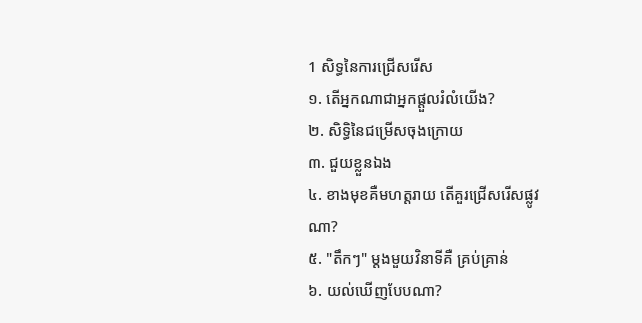1 សិទ្ធនៃការជ្រើសរើស
១. តើអ្នកណាជាអ្នកផ្តួលរំលំយើង?
២. សិទ្ធិនៃជម្រើសចុងក្រោយ
៣. ជួយខ្លួនឯង
៤. ខាងមុខគឺមហត្តរាយ តើគួរជ្រើសរើសផ្លូវណា?
៥. "តឹកៗ" ម្តងមួយវិនាទីគឺ គ្រប់គ្រាន់
៦. យល់ឃើញបែបណា?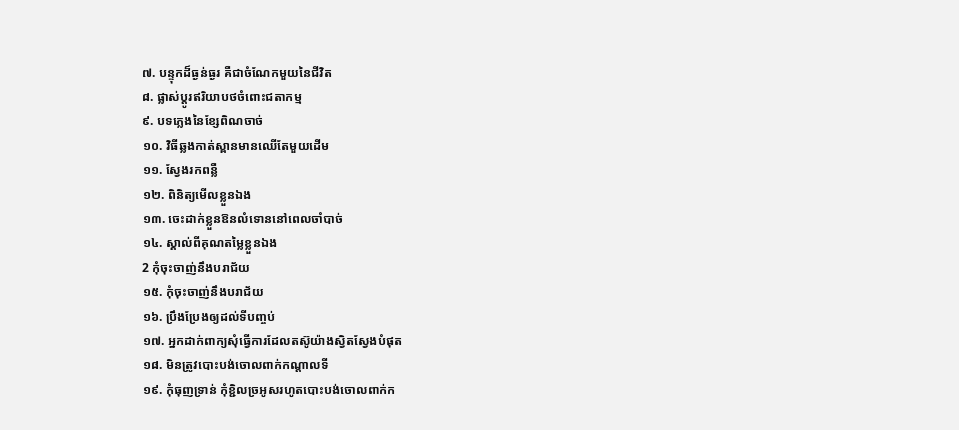៧. បន្ទុកដ៏ធ្ងន់ធ្ងរ គឺជាចំណែកមួយនៃជីវិត
៨. ផ្លាស់ប្តូរឥរិយាបថចំពោះជតាកម្ម
៩. បទភ្លេងនៃខ្សែពិណចាច់
១០. វិធីឆ្លងកាត់ស្ពានមានឈើតែមួយដើម
១១. ស្វែងរកពន្លឺ
១២. ពិនិត្យមើលខ្លួនឯង
១៣. ចេះដាក់ខ្លួនឱនលំទោននៅពេលចាំបាច់
១៤. ស្គាល់ពីគុណតម្លៃខ្លួនឯង
2 កុំចុះចាញ់នឹងបរាជ័យ
១៥. កុំចុះចាញ់នឹងបរាជ័យ
១៦. ប្រឹងប្រែងឲ្យដល់ទីបញ្ចប់
១៧. អ្នកដាក់ពាក្យសុំធ្វើការដែលតស៊ូយ៉ាងស្វិតស្វែងបំផុត
១៨. មិនត្រូវបោះបង់ចោលពាក់កណ្តាលទី
១៩. កុំធុញទ្រាន់ កុំខ្ជិលច្រអូសរហូតបោះបង់ចោលពាក់ក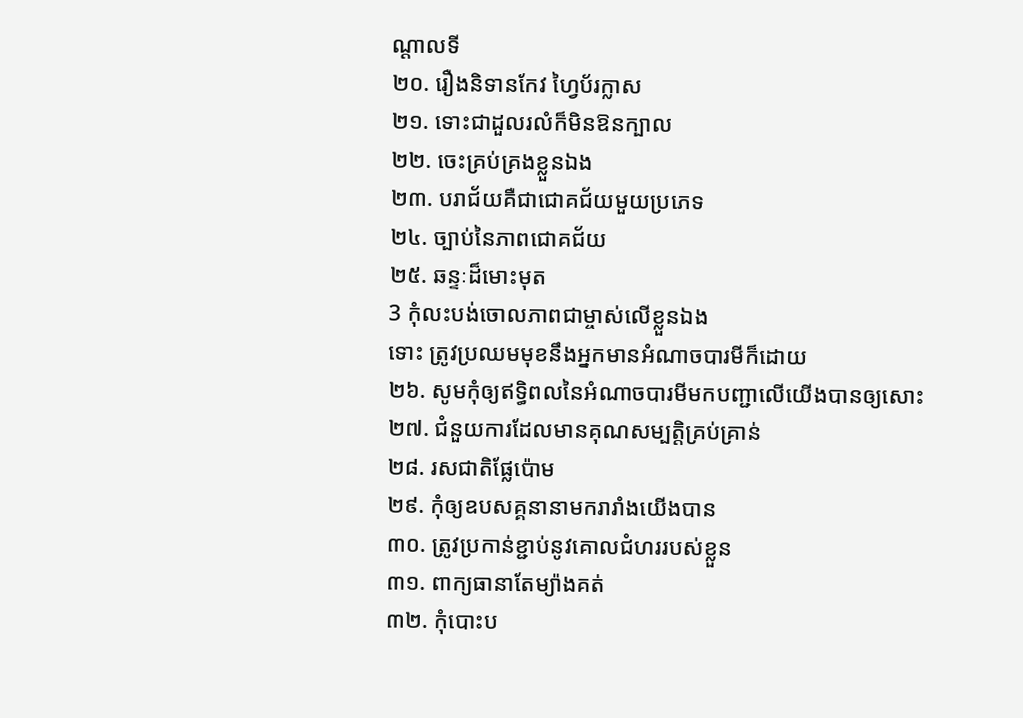ណ្តាលទី
២០. រឿងនិទានកែវ ហ្វៃប័រក្លាស
២១. ទោះជាដួលរលំក៏មិនឱនក្បាល
២២. ចេះគ្រប់គ្រងខ្លួនឯង
២៣. បរាជ័យគឺជាជោគជ័យមួយប្រភេទ
២៤. ច្បាប់នៃភាពជោគជ័យ
២៥. ឆន្ទៈដ៏មោះមុត
3 កុំលះបង់ចោលភាពជាម្ចាស់លើខ្លួនឯង
ទោះ ត្រូវប្រឈមមុខនឹងអ្នកមានអំណាចបារមីក៏ដោយ
២៦. សូមកុំឲ្យឥទ្ធិពលនៃអំណាចបារមីមកបញ្ជាលើយើងបានឲ្យសោះ
២៧. ជំនួយការដែលមានគុណសម្បត្តិគ្រប់គ្រាន់
២៨. រសជាតិផ្លែប៉ោម
២៩. កុំឲ្យឧបសគ្គនានាមករារាំងយើងបាន
៣០. ត្រូវប្រកាន់ខ្ជាប់នូវគោលជំហររបស់ខ្លួន
៣១. ពាក្យធានាតែម្យ៉ាងគត់
៣២. កុំបោះប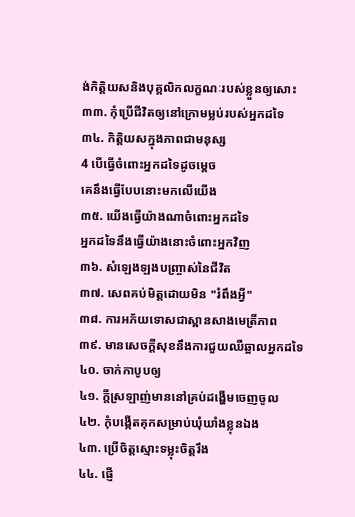ង់កិត្តិយសនិងបុគ្គលិកលក្ខណៈរបស់ខ្លួនឲ្យសោះ
៣៣. កុំប្រើជីវិតឲ្យនៅក្រោមម្លប់របស់អ្នកដទៃ
៣៤. កិត្តិយសក្នុងភាពជាមនុស្ស
4 បើធ្វើចំពោះអ្នកដទៃដូចម្តេច
គេនឹងធ្វើបែបនោះមកលើយើង
៣៥. យើងធ្វើយ៉ាងណាចំពោះអ្នកដទៃ
អ្នកដទៃនឹងធ្វើយ៉ាងនោះចំពោះអ្នកវិញ
៣៦. សំឡេងឡងបញ្ច្រាស់នៃជីវិត
៣៧. សេពគប់មិត្តដោយមិន "រំពឹងអ្វី"
៣៨. ការអភ័យទោសជាស្ពានសាងមេត្រីភាព
៣៩. មានសេចក្តីសុខនឹងការជួយឈឺឆ្អាលអ្នកដទៃ
៤០. ចាក់កាបូបឲ្យ
៤១. ក្តីស្រឡាញ់មាននៅគ្រប់ដង្ហើមចេញចូល
៤២. កុំបង្កើតគុកសម្រាប់ឃុំឃាំងខ្លុនឯង
៤៣. ប្រើចិត្តស្មោះទម្លុះចិត្តរឹង
៤៤. ផ្ញើ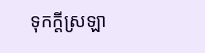ទុកក្តីស្រឡា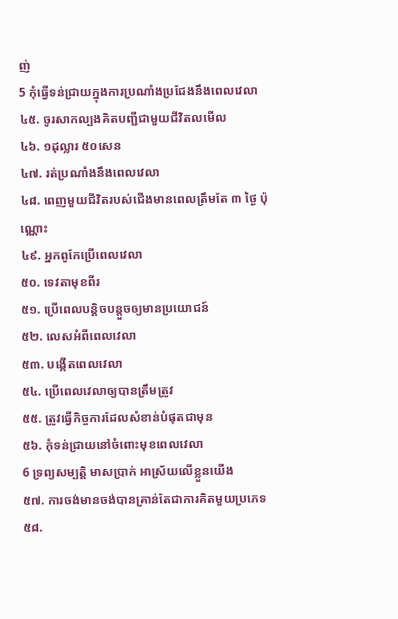ញ់
5 កុំធ្វើទន់ជ្រាយក្នុងការប្រណាំងប្រជែងនឹងពេលវេលា
៤៥. ចូរសាកល្បងគិតបញ្ជីជាមួយជីវិតលមើល
៤៦. ១ដុល្លារ ៥០សេន
៤៧. រត់ប្រណាំងនឹងពេលវេលា
៤៨. ពេញមួយជីវិតរបស់ជើងមានពេលត្រឹមតែ ៣ ថ្ងៃ ប៉ុណ្ណោះ
៤៩. អ្នកពូកែប្រើពេលវេលា
៥០. ទេវតាមុខពីរ
៥១. ប្រើពេលបន្តិចបន្តួចឲ្យមានប្រយោជន៍
៥២. លេសអំពីពេលវេលា
៥៣. បង្កើតពេលវេលា
៥៤. ប្រើពេលវេលាឲ្យបានត្រឹមត្រូវ
៥៥. ត្រូវធ្វើកិច្ចការដែលសំខាន់បំផុតជាមុន
៥៦. កុំទន់ជ្រាយនៅចំពោះមុខពេលវេលា
6 ទ្រព្យសម្បត្តិ មាសប្រាក់ អាស្រ័យលើខ្លួនយើង
៥៧. ការចង់មានចង់បានគ្រាន់តែជាការគិតមួយប្រភេទ
៥៨.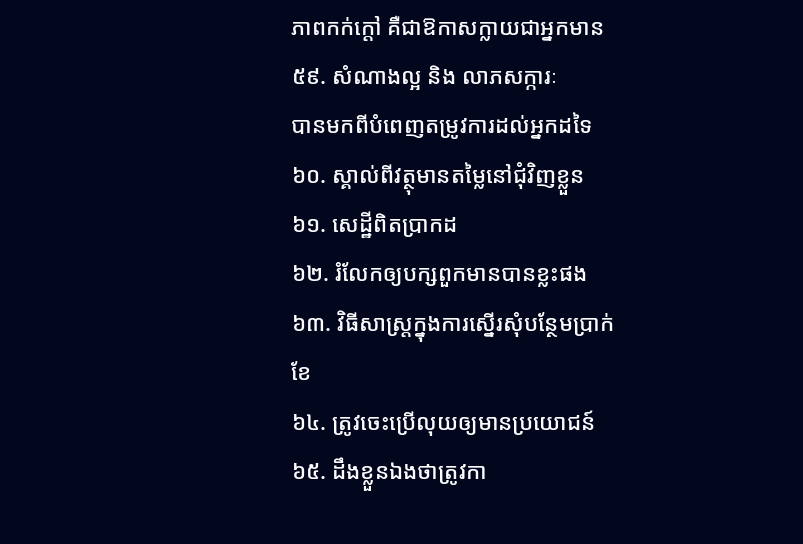ភាពកក់ក្តៅ គឺជាឱកាសក្លាយជាអ្នកមាន
៥៩. សំណាងល្អ និង លាភសក្ការៈ
បានមកពីបំពេញតម្រូវការដល់អ្នកដទៃ
៦០. ស្គាល់ពីវត្ថុមានតម្លៃនៅជុំវិញខ្លួន
៦១. សេដ្ឋីពិតប្រាកដ
៦២. រំលែកឲ្យបក្សពួកមានបានខ្លះផង
៦៣. វិធីសាស្រ្តក្នុងការស្នើរសុំបន្ថែមប្រាក់ខែ
៦៤. ត្រូវចេះប្រើលុយឲ្យមានប្រយោជន៍
៦៥. ដឹងខ្លួនឯងថាត្រូវកា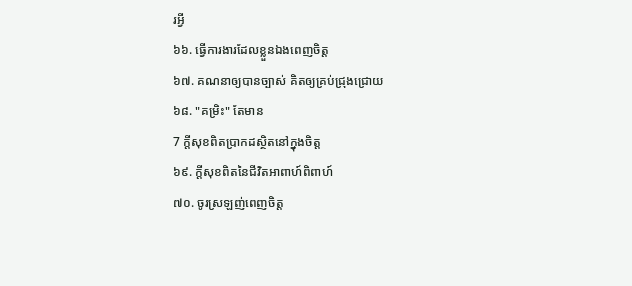រអ្វី
៦៦. ធ្វើការងារដែលខ្លួនឯងពេញចិត្ត
៦៧. គណនាឲ្យបានច្បាស់ គិតឲ្យគ្រប់ជ្រុងជ្រោយ
៦៨. "គម្រិះ" តែមាន
7 ក្តីសុខពិតប្រាកដស្ថិតនៅក្នុងចិត្ត
៦៩. ក្តីសុខពិតនៃជីវិតអាពាហ៍ពិពាហ៍
៧០. ចូរស្រឡញ់ពេញចិត្ត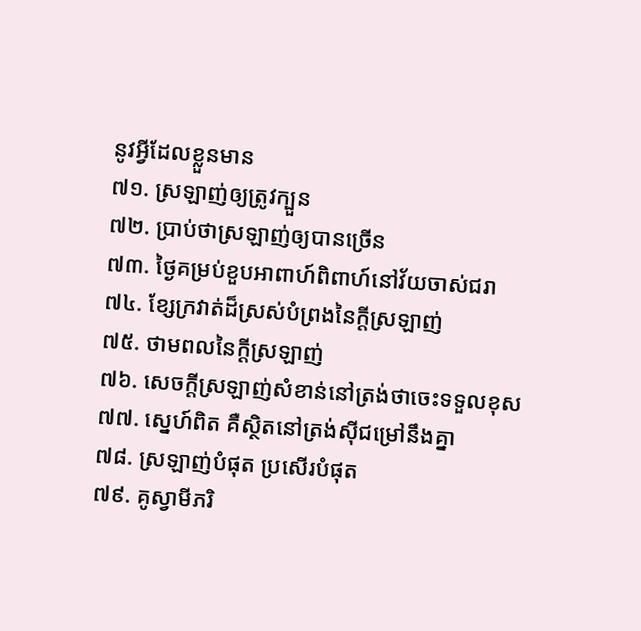នូវអ្វីដែលខ្លួនមាន
៧១. ស្រឡាញ់ឲ្យត្រូវក្បួន
៧២. ប្រាប់ថាស្រឡាញ់ឲ្យបានច្រើន
៧៣. ថ្ងៃគម្រប់ខួបអាពាហ៍ពិពាហ៍នៅវ័យចាស់ជរា
៧៤. ខ្សែក្រវាត់ដ៏ស្រស់បំព្រងនៃក្តីស្រឡាញ់
៧៥. ថាមពលនៃក្តីស្រឡាញ់
៧៦. សេចក្តីស្រឡាញ់សំខាន់នៅត្រង់ថាចេះទទួលខុស
៧៧. ស្នេហ៍ពិត គឺស្ថិតនៅត្រង់ស៊ីជម្រៅនឹងគ្នា
៧៨. ស្រឡាញ់បំផុត ប្រសើរបំផុត
៧៩. គូស្វាមីភរិ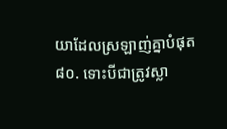យាដែលស្រឡាញ់គ្នាបំផុត
៨០. ទោះបីជាត្រូវស្លា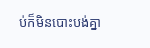ប់ក៏មិនបោះបង់គ្នា